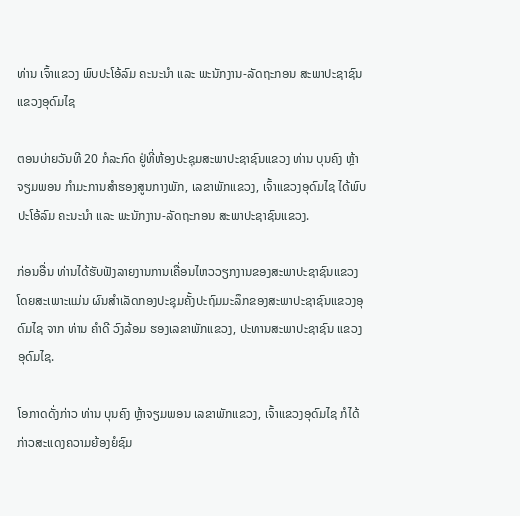ທ່ານ ເຈົ້າແຂວງ ພົບປະໂອ້ລົມ ຄະນະນຳ ແລະ ພະນັກງານ-ລັດຖະກອນ ສະພາປະຊາຊົນ ແຂວງອຸດົມໄຊ

ຕອນບ່າຍວັນທີ 20 ກໍລະກົດ ຢູ່ທີ່ຫ້ອງປະຊຸມສະພາປະຊາຊົນແຂວງ ທ່ານ ບຸນຄົງ ຫຼ້າຈຽມພອນ ກໍາມະການສໍາຮອງສູນກາງພັກ, ເລຂາພັກແຂວງ, ເຈົ້າແຂວງອຸດົມໄຊ ໄດ້ພົບປະໂອ້ລົມ ຄະນະນຳ ແລະ ພະນັກງານ-ລັດຖະກອນ ສະພາປະຊາຊົນແຂວງ.

ກ່ອນອື່ນ ທ່ານໄດ້ຮັບຟັງລາຍງານການເຄື່ອນໄຫວວຽກງານຂອງສະພາປະຊາຊົນແຂວງ ໂດຍສະເພາະແມ່ນ ຜົນສຳເລັດກອງປະຊຸມຄັ້ງປະຖົມມະລຶກຂອງສະພາປະຊາຊົນແຂວງອຸດົມໄຊ ຈາກ ທ່ານ ຄຳດີ ວົງລ້ອມ ຮອງເລຂາພັກແຂວງ, ປະທານສະພາປະຊາຊົນ ແຂວງອຸດົມໄຊ.

ໂອກາດດັ່ງກ່າວ ທ່ານ ບຸນຄົງ ຫຼ້າຈຽມພອນ ເລຂາພັກແຂວງ, ເຈົ້າແຂວງອຸດົມໄຊ ກໍໄດ້ກ່າວສະແດງຄວາມຍ້ອງຍໍຊົມ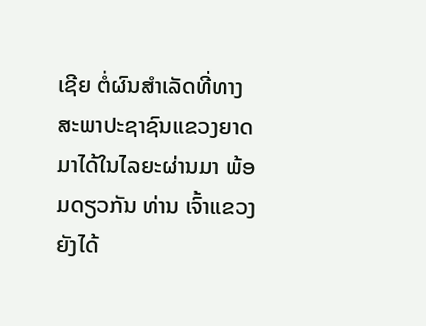ເຊີຍ ຕໍ່ຜົນສຳເລັດທີ່ທາງສະພາປະຊາຊົນແຂວງຍາດມາໄດ້ໃນໄລຍະຜ່ານມາ ພ້ອມດຽວກັນ ທ່ານ ເຈົ້າແຂວງຍັງໄດ້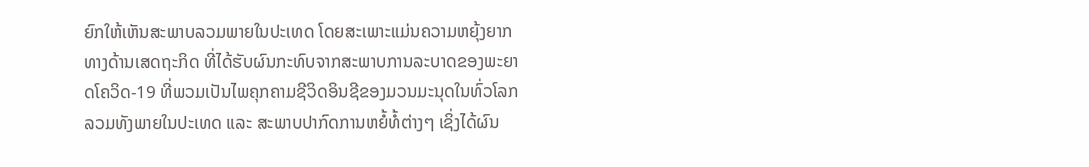ຍົກໃຫ້ເຫັນສະພາບລວມພາຍໃນປະເທດ ໂດຍສະເພາະແມ່ນຄວາມຫຍຸ້ງຍາກທາງດ້ານເສດຖະກິດ ທີ່ໄດ້ຮັບຜົນກະທົບຈາກສະພາບການລະບາດຂອງພະຍາດໂຄວິດ-19 ທີ່ພວມເປັນໄພຄຸກຄາມຊີວິດອິນຊີຂອງມວນມະນຸດໃນທົ່ວໂລກ ລວມທັງພາຍໃນປະເທດ ແລະ ສະພາບປາກົດການຫຍໍ້ທໍ້ຕ່າງໆ ເຊິ່ງໄດ້ຜົນ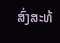ສົ່ງສະທ້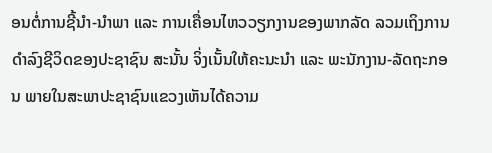ອນຕໍ່ການຊີ້ນຳ-ນຳພາ ແລະ ການເຄື່ອນໄຫວວຽກງານຂອງພາກລັດ ລວມເຖິງການດຳລົງຊີວິດຂອງປະຊາຊົນ ສະນັ້ນ ຈິ່ງເນັ້ນໃຫ້ຄະນະນຳ ແລະ ພະນັກງານ-ລັດຖະກອນ ພາຍໃນສະພາປະຊາຊົນແຂວງເຫັນໄດ້ຄວາມ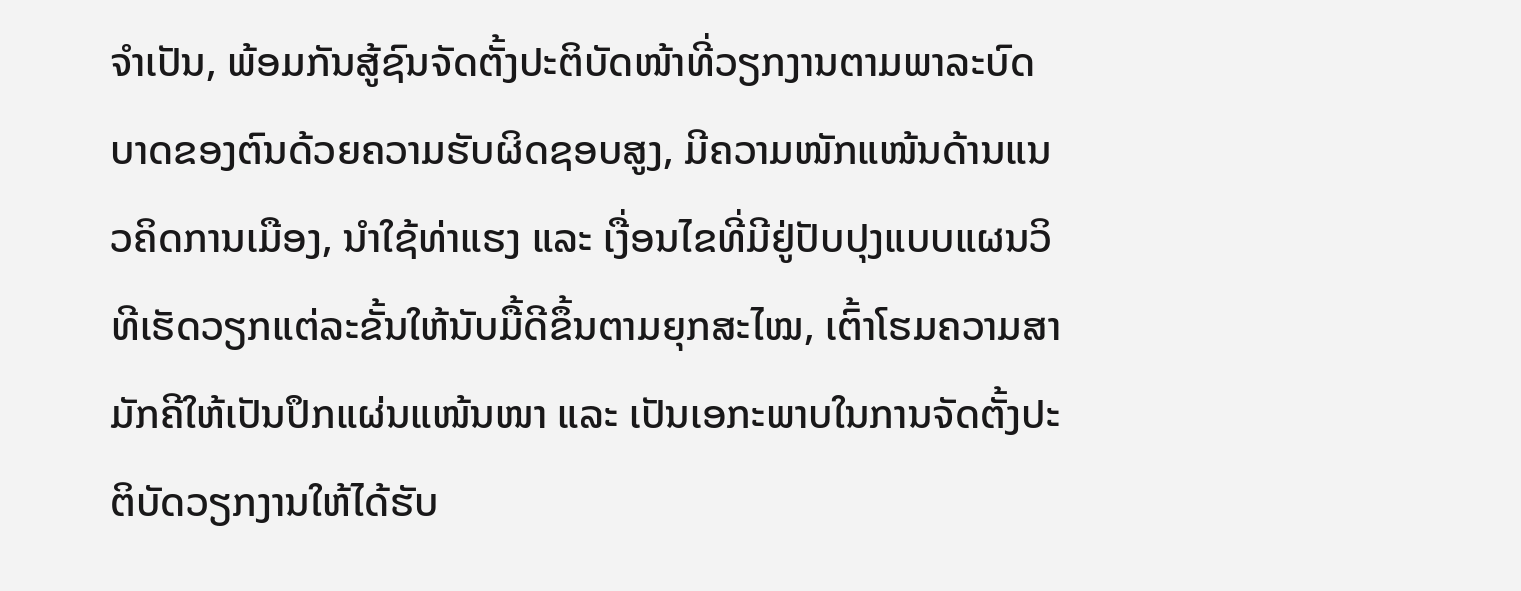ຈຳເປັນ, ພ້ອມກັນສູ້ຊົນຈັດຕັ້ງປະຕິບັດໜ້າທີ່ວຽກງານຕາມພາລະບົດບາດຂອງຕົນດ້ວຍຄວາມຮັບຜິດຊອບສູງ, ມີຄວາມໜັກແໜ້ນດ້ານແນວຄິດການເມືອງ, ນຳໃຊ້ທ່າແຮງ ແລະ ເງື່ອນໄຂທີ່ມີຢູ່ປັບປຸງແບບແຜນວິທີເຮັດວຽກແຕ່ລະຂັ້ນໃຫ້ນັບມື້ດີຂຶ້ນຕາມຍຸກສະໄໝ, ເຕົ້າໂຮມຄວາມສາມັກຄີໃຫ້ເປັນປຶກແຜ່ນແໜ້ນໜາ ແລະ ເປັນເອກະພາບໃນການຈັດຕັ້ງປະຕິບັດວຽກງານໃຫ້ໄດ້ຮັບ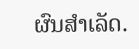ຜົນສຳເລັດ.